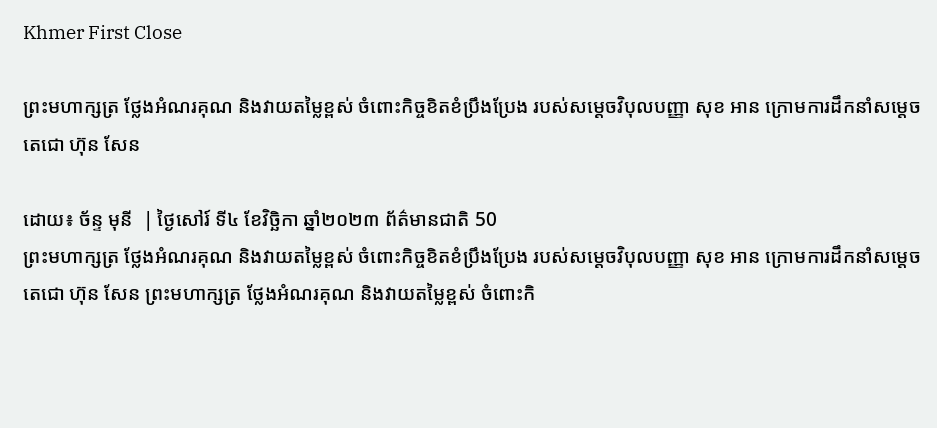Khmer First Close

ព្រះមហាក្សត្រ ថ្លែងអំណរគុណ និងវាយតម្លៃខ្ពស់ ចំពោះកិច្ចខិតខំប្រឹងប្រែង របស់សម្តេចវិបុលបញ្ញា សុខ អាន ក្រោមការដឹកនាំសម្តេចតេជោ ហ៊ុន សែន

ដោយ៖ ច័ន្ទ មុនី  | ថ្ងៃសៅរ៍ ទី៤ ខែវិច្ឆិកា ឆ្នាំ២០២៣ ព័ត៌មានជាតិ 50
ព្រះមហាក្សត្រ ថ្លែងអំណរគុណ និងវាយតម្លៃខ្ពស់ ចំពោះកិច្ចខិតខំប្រឹងប្រែង របស់សម្តេចវិបុលបញ្ញា សុខ អាន ក្រោមការដឹកនាំសម្តេចតេជោ ហ៊ុន សែន ព្រះមហាក្សត្រ ថ្លែងអំណរគុណ និងវាយតម្លៃខ្ពស់ ចំពោះកិ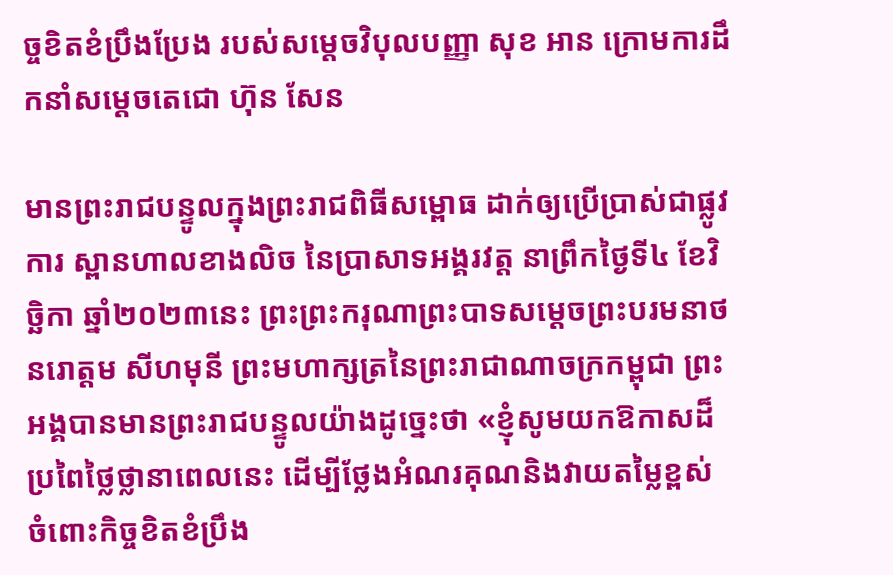ច្ចខិតខំប្រឹងប្រែង របស់សម្តេចវិបុលបញ្ញា សុខ អាន ក្រោមការដឹកនាំសម្តេចតេជោ ហ៊ុន សែន

មានព្រះរាជបន្ទូលក្នុងព្រះរាជពិធីសម្ពោធ ដាក់ឲ្យប្រើប្រាស់ជាផ្លូវការ ស្ពានហាលខាងលិច នៃប្រាសាទអង្គរវត្ត នាព្រឹកថ្ងៃទី៤ ខែវិច្ឆិកា ឆ្នាំ២០២៣នេះ ព្រះព្រះករុណាព្រះបាទសម្តេចព្រះបរមនាថ នរោត្តម សីហមុនី ព្រះមហាក្សត្រនៃព្រះរាជាណាចក្រកម្ពុជា ព្រះអង្គបានមានព្រះរាជបន្ទូលយ៉ាងដូច្នេះថា «ខ្ញុំសូមយកឱកាសដ៏ប្រពៃថ្លៃថ្លានាពេលនេះ ដើម្បីថ្លែងអំណរគុណនិងវាយតម្លៃខ្ពស់ ចំពោះកិច្ចខិតខំប្រឹង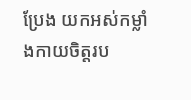ប្រែង យកអស់កម្លាំងកាយចិត្តរប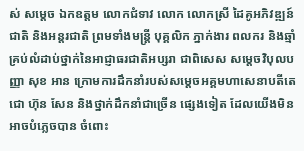ស់ សម្តេច ឯកឧត្តម លោកជំទាវ លោក លោកស្រី ដៃគូអភិវឌ្ឍន៍ជាតិ និងអន្តរជាតិ ព្រមទាំងមន្ត្រី បុគ្គលិក ភ្នាក់ងារ ពលករ និងឆ្មាំគ្រប់លំដាប់ថ្នាក់នៃអាជ្ញាធរជាតិអប្សរា ជាពិសេស សម្តេចវិបុលបញ្ញា សុខ អាន ក្រោមការដឹកនាំរបស់សម្តេចអគ្គមហាសេនាបតីតេជោ ហ៊ុន សែន និងថ្នាក់ដឹកនាំជាច្រើន ផ្សេងទៀត ដែលយើងមិនអាចបំភ្លេចបាន ចំពោះ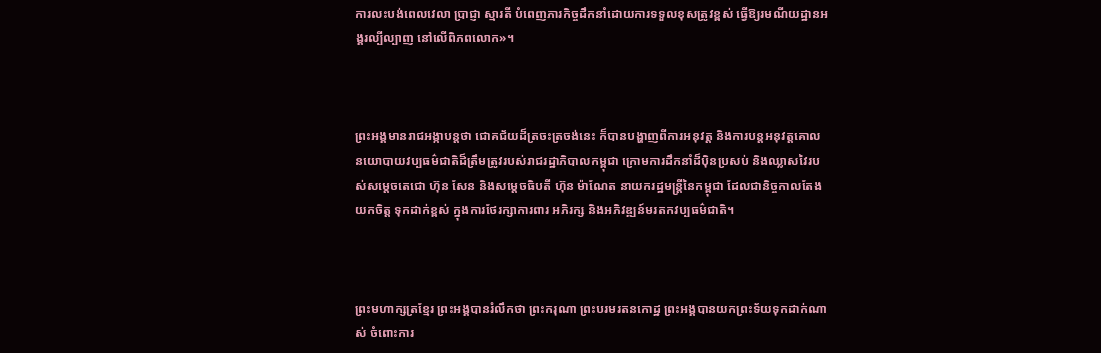ការលះបង់ពេលវេលា ប្រាជ្ញា ស្មារតី បំពេញភារកិច្ចដឹកនាំដោយការទទួលខុសត្រូវខ្ពស់ ធ្វើឱ្យរមណីយដ្ឋានអង្គរល្បីល្បាញ នៅលើពិភពលោក»។



ព្រះអង្គមានរាជអង្កាបន្ដថា ជោគជ័យដ៏ត្រចះត្រចង់នេះ ក៏បានបង្ហាញពីការអនុវត្ត និងការបន្តអនុវត្តគោល នយោបាយវប្បធម៌ជាតិដ៏ត្រឹមត្រូវរបស់រាជរដ្ឋាភិបាលកម្ពុជា ក្រោមការដឹកនាំដ៏ប៉ិនប្រសប់ និងឈ្លាសវៃរបស់សម្តេចតេជោ ហ៊ុន សែន និងសម្តេចធិបតី ហ៊ុន ម៉ាណែត នាយករដ្ឋមន្ត្រីនៃកម្ពុជា ដែលជានិច្ចកាលតែងយកចិត្ត ទុកដាក់ខ្ពស់ ក្នុងការថែរក្សាការពារ អភិរក្ស និងអភិវឌ្ឍន៍មរតកវប្បធម៌ជាតិ។



ព្រះមហាក្សត្រខ្មែរ ព្រះអង្គបានរំលឹកថា ព្រះករុណា ព្រះបរមរតនកោដ្ឋ ព្រះអង្គបានយកព្រះទ័យទុកដាក់ណាស់ ចំពោះការ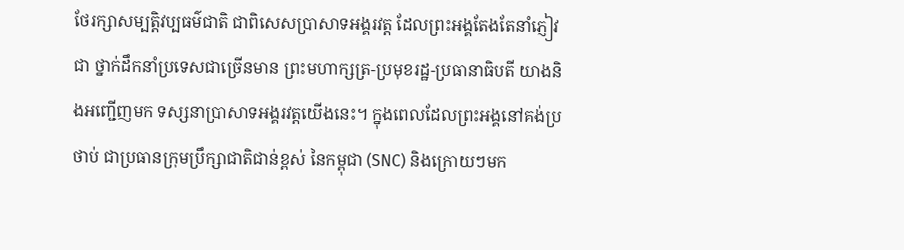ថែរក្សាសម្បត្តិវប្បធម៌ជាតិ ជាពិសេសប្រាសាទអង្គរវត្ត ដែលព្រះអង្គតែងតែនាំភ្ញៀវជា ថ្នាក់ដឹកនាំប្រទេសជាច្រើនមាន ព្រះមហាក្សត្រ-ប្រមុខរដ្ឋ-ប្រធានាធិបតី យាងនិងអញ្ជើញមក ទស្សនាប្រាសាទអង្គរវត្តយើងនេះ។ ក្នុងពេលដែលព្រះអង្គនៅគង់ប្រថាប់ ជាប្រធានក្រុមប្រឹក្សាជាតិជាន់ខ្ពស់ នៃកម្ពុជា (SNC) និងក្រោយៗមក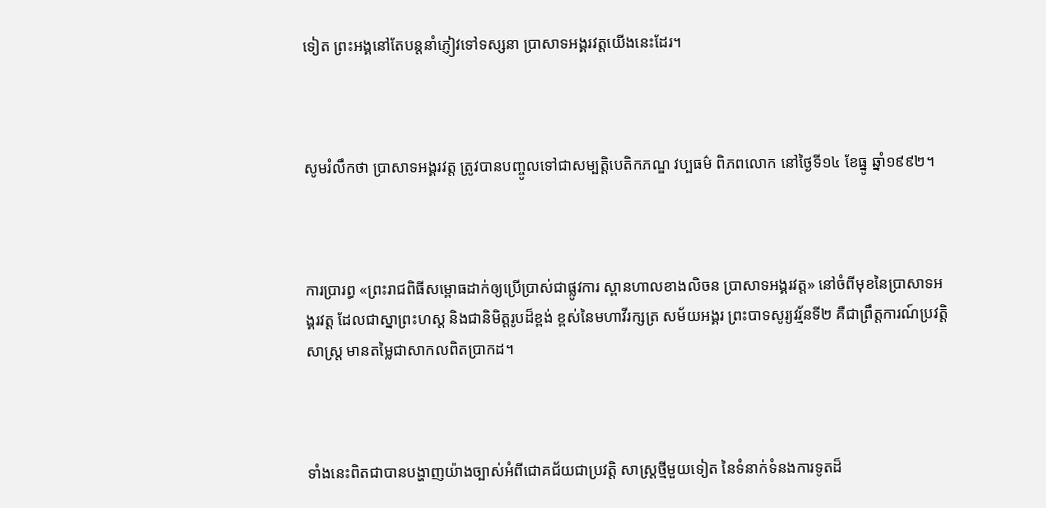ទៀត ព្រះអង្គនៅតែបន្តនាំភ្ញៀវទៅទស្សនា ប្រាសាទអង្គរវត្តយើងនេះដែរ។



សូមរំលឹកថា ប្រាសាទអង្គរវត្ត ត្រូវបានបញ្ចូលទៅជាសម្បត្តិបេតិកភណ្ឌ វប្បធម៌ ពិភពលោក នៅថ្ងៃទី១៤ ខែធ្នូ ឆ្នាំ១៩៩២។



ការប្រារព្ធ «ព្រះរាជពិធីសម្ពោធដាក់ឲ្យប្រើប្រាស់ជាផ្លូវការ ស្ពានហាលខាងលិចន ប្រាសាទអង្គរវត្ត» នៅចំពីមុខនៃប្រាសាទអង្គរវត្ត ដែលជាស្នាព្រះហស្ត និងជានិមិត្តរូបដ៏ខ្ពង់ ខ្ពស់នៃមហាវីរក្សត្រ សម័យអង្គរ ព្រះបាទសូរ្យវរ្ម័នទី២ គឺជាព្រឹត្តការណ៍ប្រវត្តិសាស្ត្រ មានតម្លៃជាសាកលពិតប្រាកដ។



ទាំងនេះពិតជាបានបង្ហាញយ៉ាងច្បាស់អំពីជោគជ័យជាប្រវត្តិ សាស្ត្រថ្មីមួយទៀត នៃទំនាក់ទំនងការទូតដ៏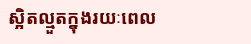ស្អិតល្មួតក្នុងរយៈពេល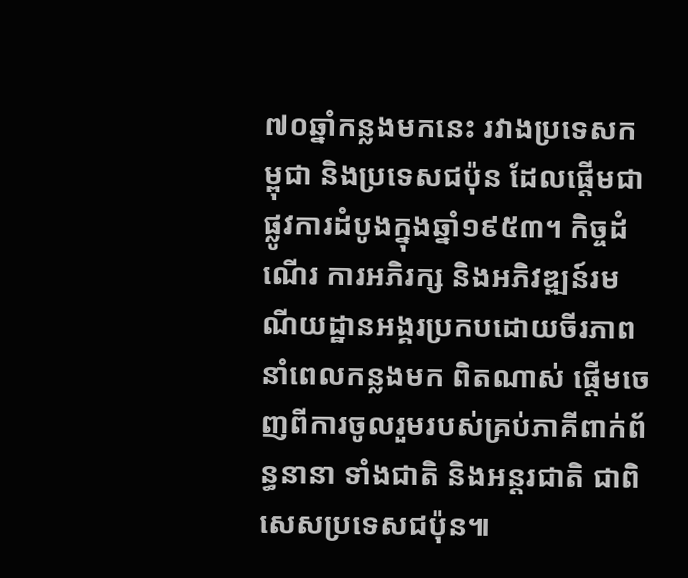៧០ឆ្នាំកន្លងមកនេះ រវាងប្រទេសកម្ពុជា និងប្រទេសជប៉ុន ដែលផ្តើមជាផ្លូវការដំបូងក្នុងឆ្នាំ១៩៥៣។ កិច្ចដំណើរ ការអភិរក្ស និងអភិវឌ្ឍន៍រមណីយដ្ឋានអង្គរប្រកបដោយចីរភាពនាំពេលកន្លងមក ពិតណាស់ ផ្តើមចេញពីការចូលរួមរបស់គ្រប់ភាគីពាក់ព័ន្ធនានា ទាំងជាតិ និងអន្តរជាតិ ជាពិសេសប្រទេសជប៉ុន៕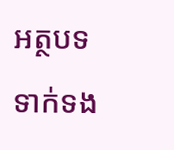អត្ថបទទាក់ទង